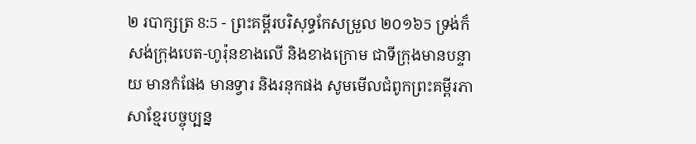២ របាក្សត្រ 8:5 - ព្រះគម្ពីរបរិសុទ្ធកែសម្រួល ២០១៦5 ទ្រង់ក៏សង់ក្រុងបេត-ហូរ៉ុនខាងលើ និងខាងក្រោម ជាទីក្រុងមានបន្ទាយ មានកំផែង មានទ្វារ និងរនុកផង សូមមើលជំពូកព្រះគម្ពីរភាសាខ្មែរបច្ចុប្បន្ន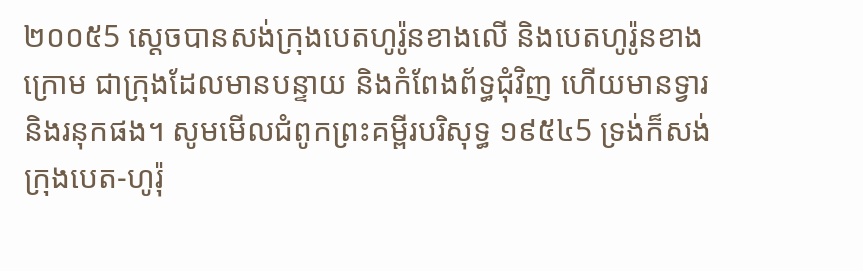២០០៥5 ស្ដេចបានសង់ក្រុងបេតហូរ៉ូនខាងលើ និងបេតហូរ៉ូនខាងក្រោម ជាក្រុងដែលមានបន្ទាយ និងកំពែងព័ទ្ធជុំវិញ ហើយមានទ្វារ និងរនុកផង។ សូមមើលជំពូកព្រះគម្ពីរបរិសុទ្ធ ១៩៥៤5 ទ្រង់ក៏សង់ក្រុងបេត-ហូរ៉ុ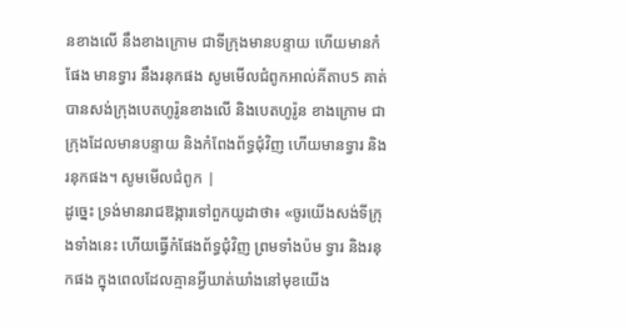នខាងលើ នឹងខាងក្រោម ជាទីក្រុងមានបន្ទាយ ហើយមានកំផែង មានទ្វារ នឹងរនុកផង សូមមើលជំពូកអាល់គីតាប5 គាត់បានសង់ក្រុងបេតហូរ៉ូនខាងលើ និងបេតហូរ៉ូន ខាងក្រោម ជាក្រុងដែលមានបន្ទាយ និងកំពែងព័ទ្ធជុំវិញ ហើយមានទ្វារ និងរនុកផង។ សូមមើលជំពូក |
ដូច្នេះ ទ្រង់មានរាជឱង្ការទៅពួកយូដាថា៖ «ចូរយើងសង់ទីក្រុងទាំងនេះ ហើយធ្វើកំផែងព័ទ្ធជុំវិញ ព្រមទាំងប៉ម ទ្វារ និងរនុកផង ក្នុងពេលដែលគ្មានអ្វីឃាត់ឃាំងនៅមុខយើង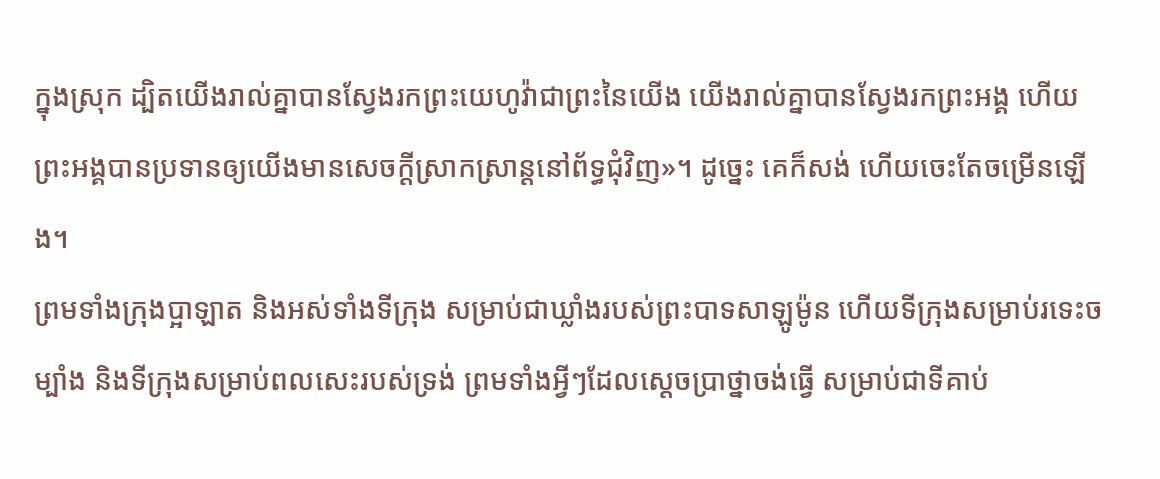ក្នុងស្រុក ដ្បិតយើងរាល់គ្នាបានស្វែងរកព្រះយេហូវ៉ាជាព្រះនៃយើង យើងរាល់គ្នាបានស្វែងរកព្រះអង្គ ហើយព្រះអង្គបានប្រទានឲ្យយើងមានសេចក្ដីស្រាកស្រាន្តនៅព័ទ្ធជុំវិញ»។ ដូច្នេះ គេក៏សង់ ហើយចេះតែចម្រើនឡើង។
ព្រមទាំងក្រុងប្អាឡាត និងអស់ទាំងទីក្រុង សម្រាប់ជាឃ្លាំងរបស់ព្រះបាទសាឡូម៉ូន ហើយទីក្រុងសម្រាប់រទេះចម្បាំង និងទីក្រុងសម្រាប់ពលសេះរបស់ទ្រង់ ព្រមទាំងអ្វីៗដែលស្តេចប្រាថ្នាចង់ធ្វើ សម្រាប់ជាទីគាប់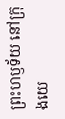ព្រះហឫទ័យ នៅក្រុងយេ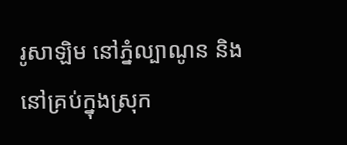រូសាឡិម នៅភ្នំល្បាណូន និងនៅគ្រប់ក្នុងស្រុក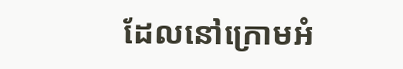ដែលនៅក្រោមអំ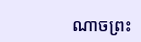ណាចព្រះ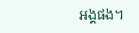អង្គផង។